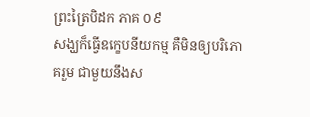ព្រះត្រៃបិដក ភាគ ០៩
សង្ឃក៏ធ្វើឧក្ខេបនីយកម្ម គឺមិនឲ្យបរិភោគរួម ជាមួយនឹងស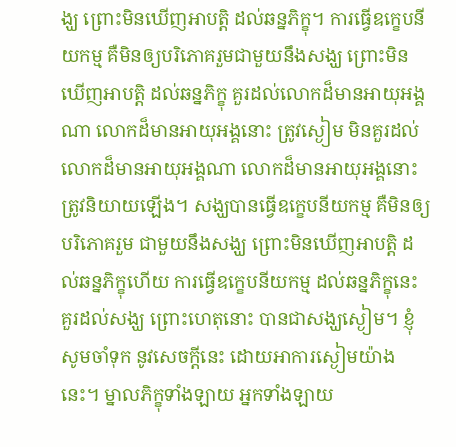ង្ឃ ព្រោះមិនឃើញអាបត្តិ ដល់ឆន្នភិក្ខុ។ ការធ្វើឧក្ខេបនីយកម្ម គឺមិនឲ្យបរិភោគរួមជាមួយនឹងសង្ឃ ព្រោះមិនឃើញអាបត្តិ ដល់ឆន្នភិក្ខុ គួរដល់លោកដ៏មានអាយុអង្គណា លោកដ៏មានអាយុអង្គនោះ ត្រូវស្ងៀម មិនគួរដល់លោកដ៏មានអាយុអង្គណា លោកដ៏មានអាយុអង្គនោះ ត្រូវនិយាយឡើង។ សង្ឃបានធ្វើឧក្ខេបនីយកម្ម គឺមិនឲ្យបរិភោគរួម ជាមួយនឹងសង្ឃ ព្រោះមិនឃើញអាបត្តិ ដល់ឆន្នភិក្ខុហើយ ការធ្វើឧក្ខេបនីយកម្ម ដល់ឆន្នភិក្ខុនេះ គួរដល់សង្ឃ ព្រោះហេតុនោះ បានជាសង្ឃស្ងៀម។ ខ្ញុំសូមចាំទុក នូវសេចក្តីនេះ ដោយអាការស្ងៀមយ៉ាងនេះ។ ម្នាលភិក្ខុទាំងឡាយ អ្នកទាំងឡាយ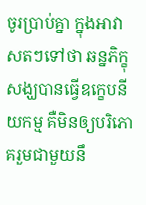ចូរប្រាប់គ្នា ក្នុងអាវាសតៗទៅថា ឆន្នភិក្ខុ សង្ឃបានធ្វើឧក្ខេបនីយកម្ម គឺមិនឲ្យបរិភោគរួមជាមួយនឹ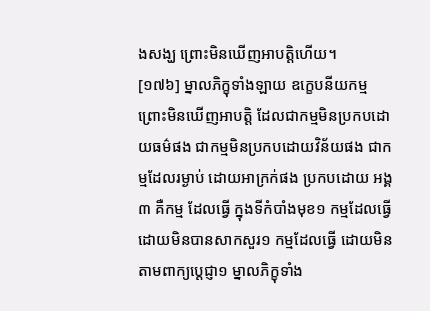ងសង្ឃ ព្រោះមិនឃើញអាបត្តិហើយ។
[១៧៦] ម្នាលភិក្ខុទាំងឡាយ ឧក្ខេបនីយកម្ម ព្រោះមិនឃើញអាបត្តិ ដែលជាកម្មមិនប្រកបដោយធម៌ផង ជាកម្មមិនប្រកបដោយវិន័យផង ជាកម្មដែលរម្ងាប់ ដោយអាក្រក់ផង ប្រកបដោយ អង្គ៣ គឺកម្ម ដែលធ្វើ ក្នុងទីកំបាំងមុខ១ កម្មដែលធ្វើ ដោយមិនបានសាកសួរ១ កម្មដែលធ្វើ ដោយមិនតាមពាក្យប្តេជ្ញា១ ម្នាលភិក្ខុទាំង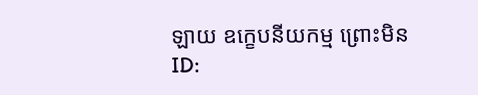ឡាយ ឧក្ខេបនីយកម្ម ព្រោះមិន
ID: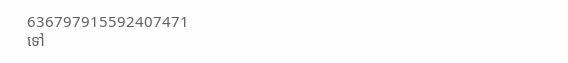636797915592407471
ទៅ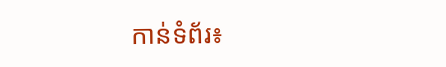កាន់ទំព័រ៖